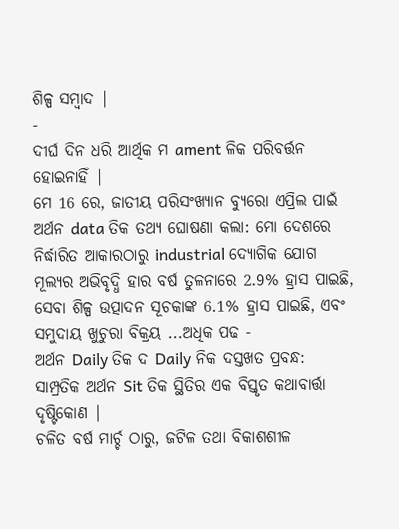ଶିଳ୍ପ ସମ୍ବାଦ |
-
ଦୀର୍ଘ ଦିନ ଧରି ଆର୍ଥିକ ମ ament ଳିକ ପରିବର୍ତ୍ତନ ହୋଇନାହିଁ |
ମେ 16 ରେ, ଜାତୀୟ ପରିସଂଖ୍ୟାନ ବ୍ୟୁରୋ ଏପ୍ରିଲ ପାଇଁ ଅର୍ଥନ data ତିକ ତଥ୍ୟ ଘୋଷଣା କଲା: ମୋ ଦେଶରେ ନିର୍ଦ୍ଧାରିତ ଆକାରଠାରୁ industrial ଦ୍ୟୋଗିକ ଯୋଗ ମୂଲ୍ୟର ଅଭିବୃଦ୍ଧି ହାର ବର୍ଷ ତୁଳନାରେ 2.9% ହ୍ରାସ ପାଇଛି, ସେବା ଶିଳ୍ପ ଉତ୍ପାଦନ ସୂଚକାଙ୍କ 6.1% ହ୍ରାସ ପାଇଛି, ଏବଂ ସମୁଦାୟ ଖୁଚୁରା ବିକ୍ରୟ ...ଅଧିକ ପଢ -
ଅର୍ଥନ Daily ତିକ ଦ Daily ନିକ ଦସ୍ତଖତ ପ୍ରବନ୍ଧ: ସାମ୍ପ୍ରତିକ ଅର୍ଥନ Sit ତିକ ସ୍ଥିତିର ଏକ ବିସ୍ତୃତ କଥାବାର୍ତ୍ତା ଦୃଷ୍ଟିକୋଣ |
ଚଳିତ ବର୍ଷ ମାର୍ଚ୍ଚ ଠାରୁ, ଜଟିଳ ତଥା ବିକାଶଶୀଳ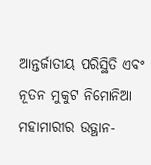ଆନ୍ତର୍ଜାତୀୟ ପରିସ୍ଥିତି ଏବଂ ନୂତନ ମୁକୁଟ ନିମୋନିଆ ମହାମାରୀର ଉତ୍ଥାନ-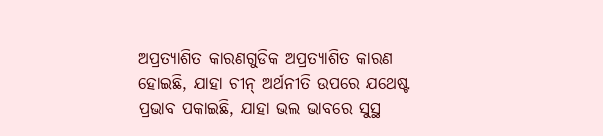ଅପ୍ରତ୍ୟାଶିତ କାରଣଗୁଡିକ ଅପ୍ରତ୍ୟାଶିତ କାରଣ ହୋଇଛି, ଯାହା ଚୀନ୍ ଅର୍ଥନୀତି ଉପରେ ଯଥେଷ୍ଟ ପ୍ରଭାବ ପକାଇଛି, ଯାହା ଭଲ ଭାବରେ ସୁସ୍ଥ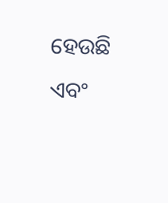ହେଉଛି ଏବଂ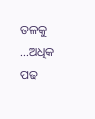ତଳକୁ ...ଅଧିକ ପଢ